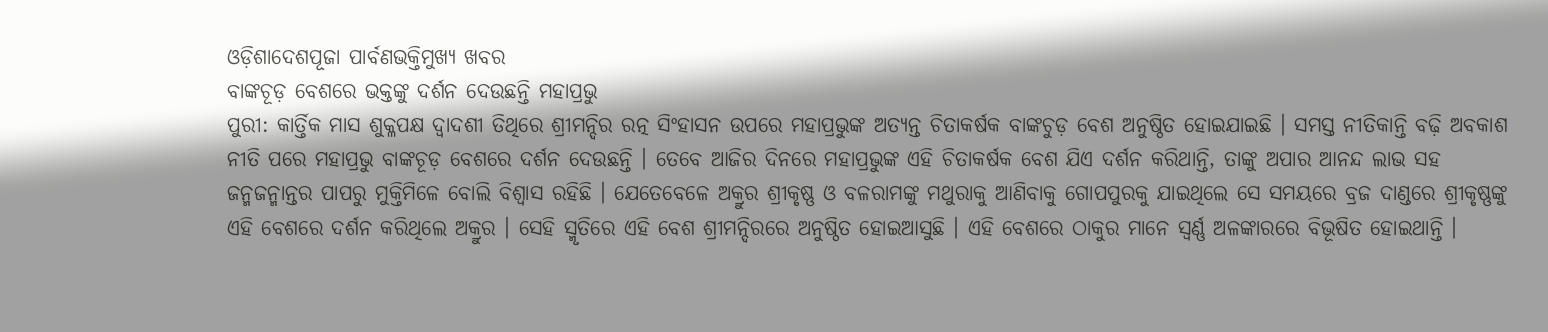ଓଡ଼ିଶାଦେଶପୂଜା ପାର୍ବଣଭକ୍ତିମୁଖ୍ୟ ଖବର
ବାଙ୍କଚୂଡ଼ ବେଶରେ ଭକ୍ତଙ୍କୁ ଦର୍ଶନ ଦେଉଛନ୍ତି ମହାପ୍ରଭୁ
ପୁରୀ: କାର୍ତ୍ତିକ ମାସ ଶୁକ୍ଳପକ୍ଷ ଦ୍ଵାଦଶୀ ତିଥିରେ ଶ୍ରୀମନ୍ଦିର ରତ୍ନ ସିଂହାସନ ଉପରେ ମହାପ୍ରଭୁଙ୍କ ଅତ୍ୟନ୍ତ ଚିତାକର୍ଷକ ବାଙ୍କଚୁଡ଼ ବେଶ ଅନୁଷ୍ଠିତ ହୋଇଯାଇଛି । ସମସ୍ତ ନୀତିକାନ୍ତି ବଢ଼ି ଅବକାଶ ନୀତି ପରେ ମହାପ୍ରଭୁ ବାଙ୍କଚୂଡ଼ ବେଶରେ ଦର୍ଶନ ଦେଉଛନ୍ତି । ତେବେ ଆଜିର ଦିନରେ ମହାପ୍ରଭୁଙ୍କ ଏହି ଚିତାକର୍ଷକ ବେଶ ଯିଏ ଦର୍ଶନ କରିଥାନ୍ତି, ତାଙ୍କୁ ଅପାର ଆନନ୍ଦ ଲାଭ ସହ ଜନ୍ମଜନ୍ମାନ୍ତର ପାପରୁ ମୁକ୍ତିମିଳେ ବୋଲି ବିଶ୍ୱାସ ରହିଛି । ଯେତେବେଳେ ଅକ୍ରୁର ଶ୍ରୀକୃଷ୍ଣ ଓ ବଳରାମଙ୍କୁ ମଥୁରାକୁ ଆଣିବାକୁ ଗୋପପୁରକୁ ଯାଇଥିଲେ ସେ ସମୟରେ ବ୍ରଜ ଦାଣ୍ଡରେ ଶ୍ରୀକୃଷ୍ଣଙ୍କୁ ଏହି ବେଶରେ ଦର୍ଶନ କରିଥିଲେ ଅକ୍ରୁର । ସେହି ସ୍ମୃତିରେ ଏହି ବେଶ ଶ୍ରୀମନ୍ଦିରରେ ଅନୁଷ୍ଠିତ ହୋଇଆସୁଛି । ଏହି ବେଶରେ ଠାକୁର ମାନେ ସ୍ବର୍ଣ୍ଣ ଅଳଙ୍କାରରେ ବିଭୂଷିତ ହୋଇଥାନ୍ତି ।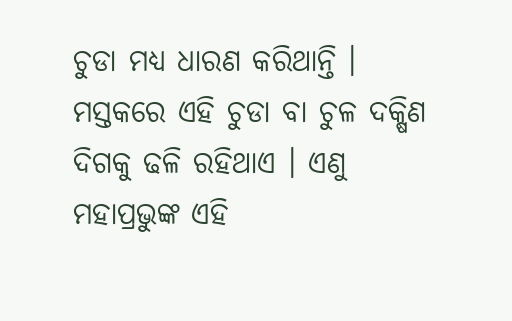ଚୁଡା ମଧ୍ୟ ଧାରଣ କରିଥାନ୍ତି । ମସ୍ତକରେ ଏହି ଚୁଡା ବା ଚୁଳ ଦକ୍ଷିଣ ଦିଗକୁ ଢଳି ରହିଥାଏ । ଏଣୁ ମହାପ୍ରଭୁଙ୍କ ଏହି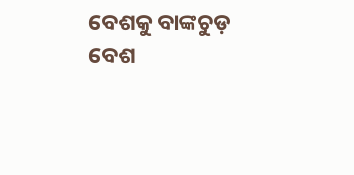ବେଶକୁ ବାଙ୍କଚୁଡ଼ ବେଶ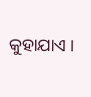କୁହାଯାଏ ।